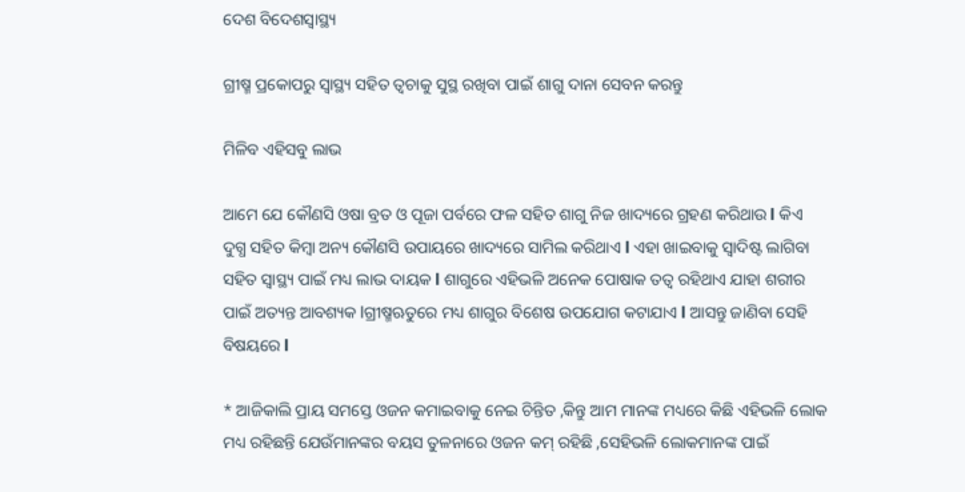ଦେଶ ବିଦେଶସ୍ୱାସ୍ଥ୍ୟ

ଗ୍ରୀଷ୍ମ ପ୍ରକୋପରୁ ସ୍ୱାସ୍ଥ୍ୟ ସହିତ ତ୍ୱଚାକୁ ସୁସ୍ଥ ରଖିବା ପାଇଁ ଶାଗୁ ଦାନା ସେବନ କରନ୍ତୁ

ମିଳିବ ଏହିସବୁ ଲାଭ

ଆମେ ଯେ କୌଣସି ଓଷା ବ୍ରତ ଓ ପୂଜା ପର୍ବରେ ଫଳ ସହିତ ଶାଗୁ ନିଜ ଖାଦ୍ୟରେ ଗ୍ରହଣ କରିଥାଉ l କିଏ ଦୁଗ୍ଧ ସହିତ କିମ୍ବା ଅନ୍ୟ କୌଣସି ଉପାୟରେ ଖାଦ୍ୟରେ ସାମିଲ କରିଥାଏ l ଏହା ଖାଇବାକୁ ସ୍ୱାଦିଷ୍ଟ ଲାଗିବା ସହିତ ସ୍ୱାସ୍ଥ୍ୟ ପାଇଁ ମଧ୍ୟ ଲାଭ ଦାୟକ l ଶାଗୁରେ ଏହିଭଳି ଅନେକ ପୋଷାକ ତତ୍ୱ ରହିଥାଏ ଯାହା ଶରୀର ପାଇଁ ଅତ୍ୟନ୍ତ ଆବଶ୍ୟକ lଗ୍ରୀଷ୍ମଋତୁରେ ମଧ୍ୟ ଶାଗୁର ବିଶେଷ ଉପଯୋଗ କଟାଯାଏ l ଆସନ୍ତୁ ଜାଣିବା ସେହି ବିଷୟରେ l

* ଆଜିକାଲି ପ୍ରାୟ ସମସ୍ତେ ଓଜନ କମାଇବାକୁ ନେଇ ଚିନ୍ତିତ ,କିନ୍ତୁ ଆମ ମାନଙ୍କ ମଧ୍ୟରେ କିଛି ଏହିଭଳି ଲୋକ ମଧ୍ୟ ରହିଛନ୍ତି ଯେଉଁମାନଙ୍କର ବୟସ ତୁଳନାରେ ଓଜନ କମ୍ ରହିଛି ,ସେହିଭଳି ଲୋକମାନଙ୍କ ପାଇଁ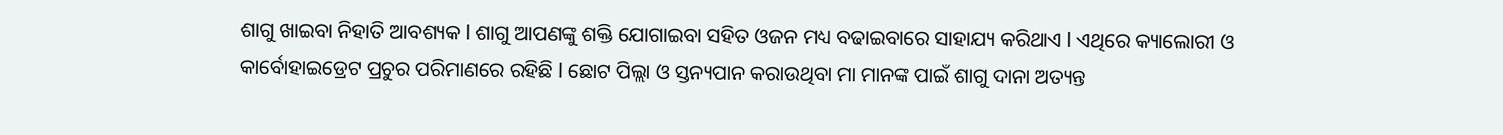ଶାଗୁ ଖାଇବା ନିହାତି ଆବଶ୍ୟକ l ଶାଗୁ ଆପଣଙ୍କୁ ଶକ୍ତି ଯୋଗାଇବା ସହିତ ଓଜନ ମଧ୍ୟ ବଢାଇବାରେ ସାହାଯ୍ୟ କରିଥାଏ l ଏଥିରେ କ୍ୟାଲୋରୀ ଓ କାର୍ବୋହାଇଡ୍ରେଟ ପ୍ରଚୁର ପରିମାଣରେ ରହିଛି l ଛୋଟ ପିଲ୍ଲା ଓ ସ୍ତନ୍ୟପାନ କରାଉଥିବା ମା ମାନଙ୍କ ପାଇଁ ଶାଗୁ ଦାନା ଅତ୍ୟନ୍ତ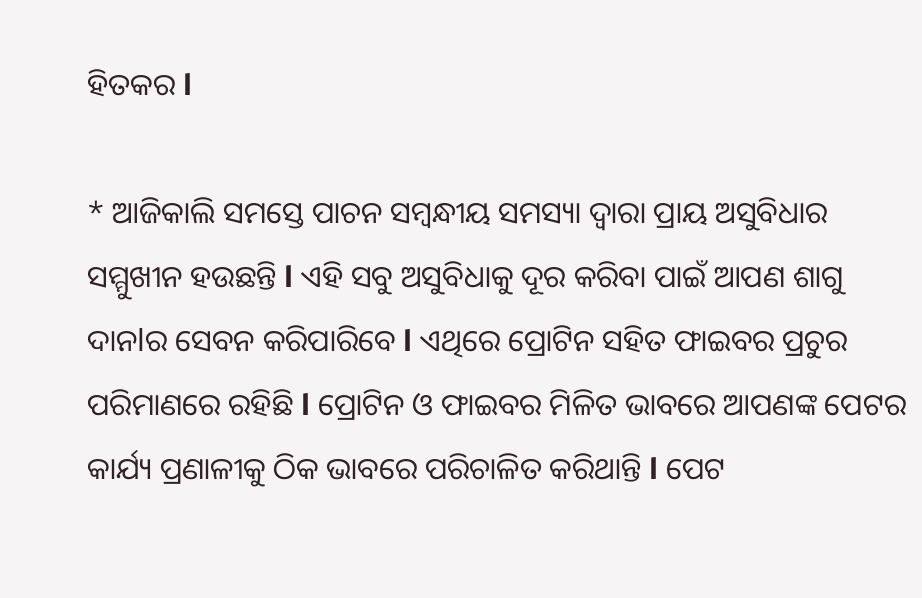ହିତକର l

* ଆଜିକାଲି ସମସ୍ତେ ପାଚନ ସମ୍ବନ୍ଧୀୟ ସମସ୍ୟା ଦ୍ୱାରା ପ୍ରାୟ ଅସୁବିଧାର ସମ୍ମୁଖୀନ ହଉଛନ୍ତି l ଏହି ସବୁ ଅସୁବିଧାକୁ ଦୂର କରିବା ପାଇଁ ଆପଣ ଶାଗୁ ଦାନlର ସେବନ କରିପାରିବେ l ଏଥିରେ ପ୍ରୋଟିନ ସହିତ ଫାଇବର ପ୍ରଚୁର ପରିମାଣରେ ରହିଛି l ପ୍ରୋଟିନ ଓ ଫାଇବର ମିଳିତ ଭାବରେ ଆପଣଙ୍କ ପେଟର କାର୍ଯ୍ୟ ପ୍ରଣାଳୀକୁ ଠିକ ଭାବରେ ପରିଚାଳିତ କରିଥାନ୍ତି l ପେଟ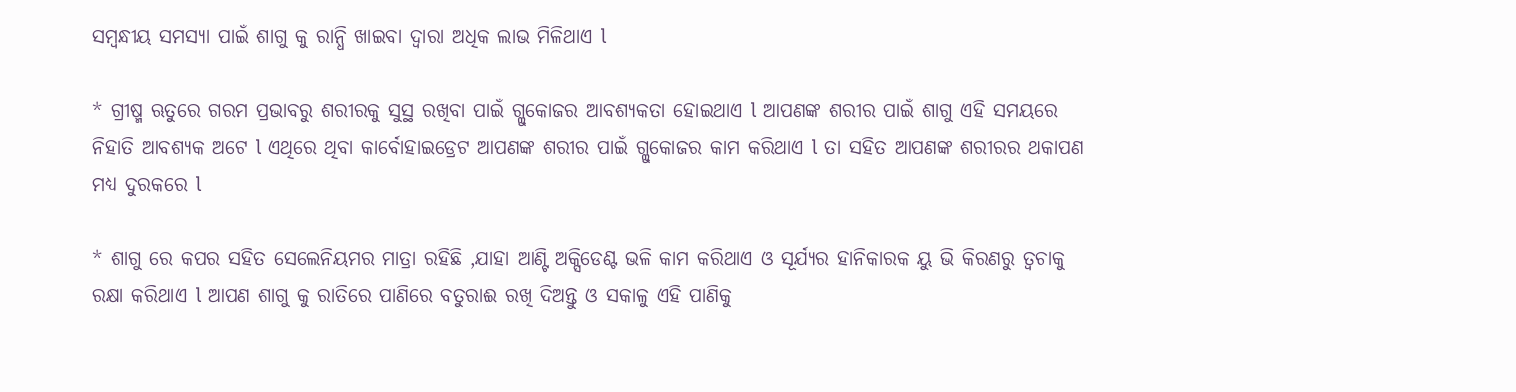ସମ୍ବନ୍ଧୀୟ ସମସ୍ୟା ପାଇଁ ଶାଗୁ କୁ ରାନ୍ଧି ଖାଇବା ଦ୍ୱାରା ଅଧିକ ଲାଭ ମିଳିଥାଏ l

* ଗ୍ରୀଷ୍ମ ଋତୁରେ ଗରମ ପ୍ରଭାବରୁ ଶରୀରକୁ ସୁସ୍ଥ ରଖିବା ପାଇଁ ଗ୍ଲୁକୋଜର ଆବଶ୍ୟକତା ହୋଇଥାଏ l ଆପଣଙ୍କ ଶରୀର ପାଇଁ ଶାଗୁ ଏହି ସମୟରେ ନିହାତି ଆବଶ୍ୟକ ଅଟେ l ଏଥିରେ ଥିବା କାର୍ବୋହାଇଡ୍ରେଟ ଆପଣଙ୍କ ଶରୀର ପାଇଁ ଗ୍ଲୁକୋଜର କାମ କରିଥାଏ l ତା ସହିତ ଆପଣଙ୍କ ଶରୀରର ଥକାପଣ ମଧ୍ୟ ଦୁରକରେ l

* ଶାଗୁ ରେ କପର ସହିତ ସେଲେନିୟମର ମାତ୍ରା ରହିଛି ,ଯାହା ଆଣ୍ଟି ଅକ୍ସିଡେଣ୍ଟ ଭଳି କାମ କରିଥାଏ ଓ ସୂର୍ଯ୍ୟର ହାନିକାରକ ୟୁ ଭି କିରଣରୁ ତ୍ୱଚାକୁ ରକ୍ଷା କରିଥାଏ l ଆପଣ ଶାଗୁ କୁ ରାତିରେ ପାଣିରେ ବତୁରାଈ ରଖି ଦିଅନ୍ତୁ ଓ ସକାଳୁ ଏହି ପାଣିକୁ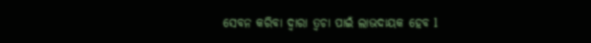ସେବନ କରିବା ଦ୍ୱାରା ତ୍ୱଚା ପାଇଁ ଲାଭଦାୟକ ହେବ l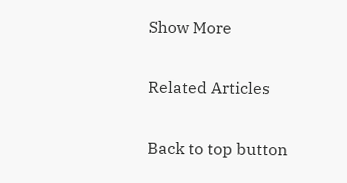Show More

Related Articles

Back to top button